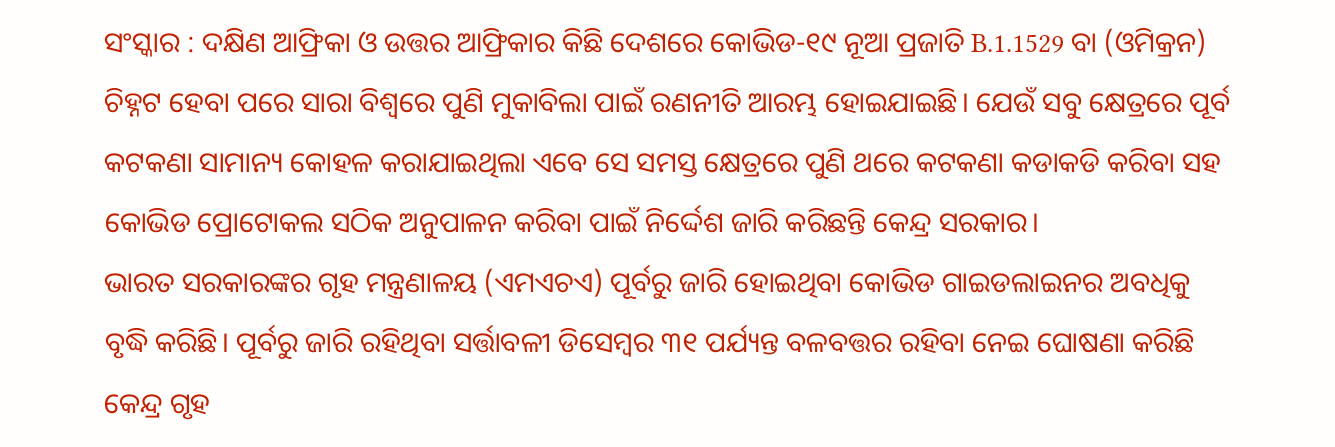ସଂସ୍କାର : ଦକ୍ଷିଣ ଆଫ୍ରିକା ଓ ଉତ୍ତର ଆଫ୍ରିକାର କିଛି ଦେଶରେ କୋଭିଡ-୧୯ ନୂଆ ପ୍ରଜାତି B.1.1529 ବା (ଓମିକ୍ରନ) ଚିହ୍ନଟ ହେବା ପରେ ସାରା ବିଶ୍ବରେ ପୁଣି ମୁକାବିଲା ପାଇଁ ରଣନୀତି ଆରମ୍ଭ ହୋଇଯାଇଛି। ଯେଉଁ ସବୁ କ୍ଷେତ୍ରରେ ପୂର୍ବ କଟକଣା ସାମାନ୍ୟ କୋହଳ କରାଯାଇଥିଲା ଏବେ ସେ ସମସ୍ତ କ୍ଷେତ୍ରରେ ପୁଣି ଥରେ କଟକଣା କଡାକଡି କରିବା ସହ କୋଭିଡ ପ୍ରୋଟୋକଲ ସଠିକ ଅନୁପାଳନ କରିବା ପାଇଁ ନିର୍ଦ୍ଦେଶ ଜାରି କରିଛନ୍ତି କେନ୍ଦ୍ର ସରକାର।
ଭାରତ ସରକାରଙ୍କର ଗୃହ ମନ୍ତ୍ରଣାଳୟ (ଏମଏଚଏ) ପୂର୍ବରୁ ଜାରି ହୋଇଥିବା କୋଭିଡ ଗାଇଡଲାଇନର ଅବଧିକୁ ବୃଦ୍ଧି କରିଛି। ପୂର୍ବରୁ ଜାରି ରହିଥିବା ସର୍ତ୍ତାବଳୀ ଡିସେମ୍ବର ୩୧ ପର୍ଯ୍ୟନ୍ତ ବଳବତ୍ତର ରହିବା ନେଇ ଘୋଷଣା କରିଛି କେନ୍ଦ୍ର ଗୃହ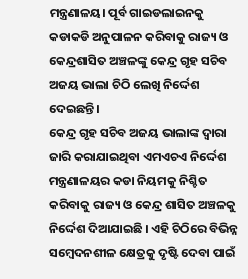ମନ୍ତ୍ରଣାଳୟ। ପୂର୍ବ ଗାଇଡଲାଇନକୁ କଡାକଡି ଅନୁପାଳନ କରିବାକୁ ରାଜ୍ୟ ଓ କେନ୍ଦ୍ରଶାସିତ ଅଞ୍ଚଳଙ୍କୁ କେନ୍ଦ୍ର ଗୃହ ସଚିବ ଅଜୟ ଭାଲା ଚିଠି ଲେଖି ନିର୍ଦ୍ଦେଶ ଦେଇଛନ୍ତି।
କେନ୍ଦ୍ର ଗୃହ ସଚିବ ଅଜୟ ଭାଲାଙ୍କ ଦ୍ବାରା ଜାରି କରାଯାଇଥିବା ଏମଏଚଏ ନିର୍ଦ୍ଦେଶ ମନ୍ତ୍ରଣାଳୟର କଡା ନିୟମକୁ ନିଶ୍ଚିତ କରିବାକୁ ରାଜ୍ୟ ଓ କେନ୍ଦ୍ର ଶାସିତ ଅଞ୍ଚଳକୁ ନିର୍ଦ୍ଦେଶ ଦିଆଯାଇଛି । ଏହି ଚିଠିରେ ବିଭିନ୍ନ ସମ୍ବେଦନଶୀଳ କ୍ଷେତ୍ରକୁ ଦୃଷ୍ଟି ଦେବା ପାଇଁ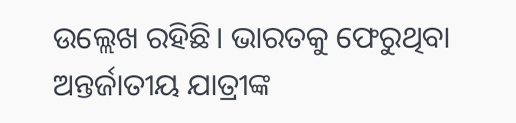ଉଲ୍ଲେଖ ରହିଛି। ଭାରତକୁ ଫେରୁଥିବା ଅନ୍ତର୍ଜାତୀୟ ଯାତ୍ରୀଙ୍କ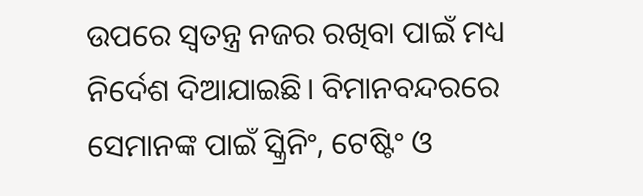ଉପରେ ସ୍ବତନ୍ତ୍ର ନଜର ରଖିବା ପାଇଁ ମଧ୍ୟ ନିର୍ଦେଶ ଦିଆଯାଇଛି। ବିମାନବନ୍ଦରରେ ସେମାନଙ୍କ ପାଇଁ ସ୍କ୍ରିନିଂ, ଟେଷ୍ଟିଂ ଓ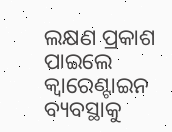ଲକ୍ଷଣ ପ୍ରକାଶ ପାଇଲେ କ୍ବାରେଣ୍ଟାଇନ ବ୍ୟବସ୍ଥାକୁ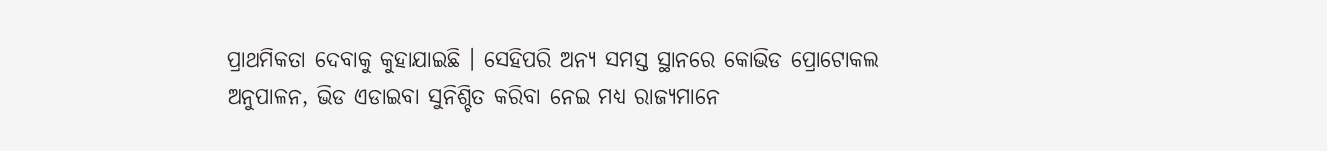ପ୍ରାଥମିକତା ଦେବାକୁ କୁହାଯାଇଛି । ସେହିପରି ଅନ୍ୟ ସମସ୍ତ ସ୍ଥାନରେ କୋଭିଡ ପ୍ରୋଟୋକଲ ଅନୁପାଳନ, ଭିଡ ଏଡାଇବା ସୁନିଶ୍ଚିତ କରିବା ନେଇ ମଧ୍ୟ ରାଜ୍ୟମାନେ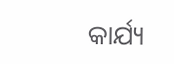କାର୍ଯ୍ୟ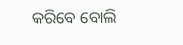କରିବେ ବୋଲି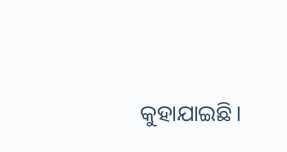କୁହାଯାଇଛି।